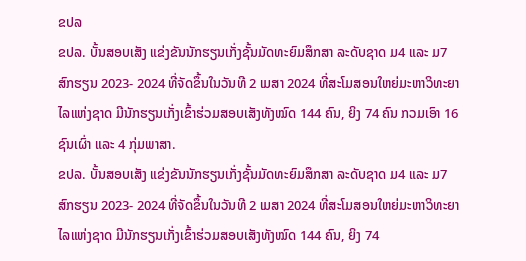ຂປລ
ຂປລ. ບັ້ນສອບເສັງ ແຂ່ງຂັນນັກຮຽນເກັ່ງຊັ້ນມັດທະຍົມສຶກສາ ລະດັບຊາດ ມ4 ແລະ ມ7 ສົກຮຽນ 2023- 2024 ທີ່ຈັດຂຶ້ນໃນວັນທີ 2 ເມສາ 2024 ທີ່ສະໂມສອນໃຫຍ່ມະຫາວິທະຍາໄລແຫ່ງຊາດ ມີນັກຮຽນເກັ່ງເຂົ້າຮ່ວມສອບເສັງທັງໝົດ 144 ຄົນ, ຍິງ 74 ຄົນ ກວມເອົາ 16 ຊົນເຜົ່າ ແລະ 4 ກຸ່ມພາສາ.
ຂປລ. ບັ້ນສອບເສັງ ແຂ່ງຂັນນັກຮຽນເກັ່ງຊັ້ນມັດທະຍົມສຶກສາ ລະດັບຊາດ ມ4 ແລະ ມ7 ສົກຮຽນ 2023- 2024 ທີ່ຈັດຂຶ້ນໃນວັນທີ 2 ເມສາ 2024 ທີ່ສະໂມສອນໃຫຍ່ມະຫາວິທະຍາໄລແຫ່ງຊາດ ມີນັກຮຽນເກັ່ງເຂົ້າຮ່ວມສອບເສັງທັງໝົດ 144 ຄົນ, ຍິງ 74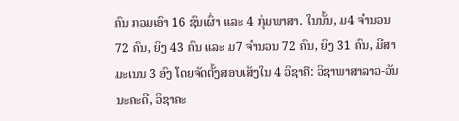ຄົນ ກວມເອົາ 16 ຊົນເຜົ່າ ແລະ 4 ກຸ່ມພາສາ. ໃນນັ້ນ, ມ4 ຈຳນວນ 72 ຄົນ, ຍິງ 43 ຄົນ ແລະ ມ7 ຈຳນວນ 72 ຄົນ, ຍິງ 31 ຄົນ, ມີສາມະເນນ 3 ອົງ ໂດຍຈັດຕັ້ງສອບເສັງໃນ 4 ວິຊາຄື: ວິຊາພາສາລາວ-ວັນນະຄະດີ, ວິຊາຄະ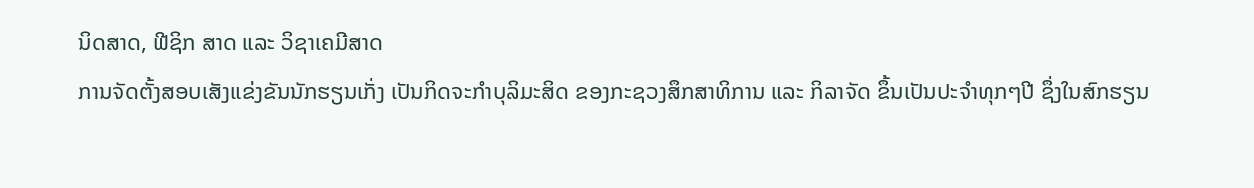ນິດສາດ, ຟີຊິກ ສາດ ແລະ ວິຊາເຄມີສາດ
ການຈັດຕັ້ງສອບເສັງແຂ່ງຂັນນັກຮຽນເກັ່ງ ເປັນກິດຈະກຳບຸລິມະສິດ ຂອງກະຊວງສຶກສາທິການ ແລະ ກິລາຈັດ ຂຶ້ນເປັນປະຈຳທຸກໆປີ ຊຶ່ງໃນສົກຮຽນ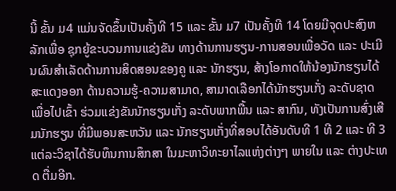ນີ້ ຂັ້ນ ມ4 ແມ່ນຈັດຂຶ້ນເປັນຄັ້ງທີ 15 ແລະ ຂັ້ນ ມ7 ເປັນຄັ້ງທີ 14 ໂດຍມີຈຸດປະສົງຫລັກເພື່ອ ຊຸກຍູ້ຂະບວນການແຂ່ງຂັນ ທາງດ້ານການຮຽນ-ການສອນເພື່ອວັດ ແລະ ປະເມີນຜົນສໍາເລັດດ້ານການສິດສອນຂອງຄູ ແລະ ນັກຮຽນ, ສ້າງໂອກາດໃຫ້ນ້ອງນັກຮຽນໄດ້ສະແດງອອກ ດ້ານຄວາມຮູ້-ຄວາມສາມາດ, ສາມາດເລືອກໄດ້ນັກຮຽນເກັ່ງ ລະດັບຊາດ ເພື່ອໄປເຂົ້າ ຮ່ວມແຂ່ງຂັນນັກຮຽນເກັ່ງ ລະດັບພາກພື້ນ ແລະ ສາກົນ, ທັງເປັນການສົ່ງເສີມນັກຮຽນ ທີ່ມີພອນສະຫວັນ ແລະ ນັກຮຽນເກັ່ງທີ່ສອບໄດ້ອັນດັບທີ 1 ທີ 2 ແລະ ທີ 3 ແຕ່ລະວິຊາໄດ້ຮັບທຶນການສຶກສາ ໃນມະຫາວິທະຍາໄລແຫ່ງຕ່າງໆ ພາຍໃນ ແລະ ຕ່າງປະເທດ ຕື່ມອີກ.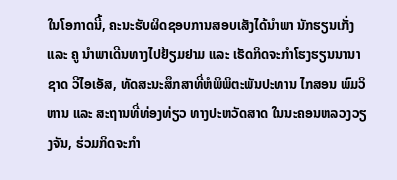ໃນໂອກາດນີ້, ຄະນະຮັບຜິດຊອບການສອບເສັງໄດ້ນໍາພາ ນັກຮຽນເກັ່ງ ແລະ ຄູ ນໍາພາເດີນທາງໄປຢ້ຽມຢາມ ແລະ ເຮັດກິດຈະກຳໂຮງຮຽນນານາຊາດ ວີໄອເອັສ, ທັດສະນະສຶກສາທີ່ຫໍພິພິຕະພັນປະທານ ໄກສອນ ພົມວິຫານ ແລະ ສະຖານທີ່ທ່ອງທ່ຽວ ທາງປະຫວັດສາດ ໃນນະຄອນຫລວງວຽງຈັນ, ຮ່ວມກິດຈະກຳ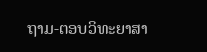ຖາມ-ຕອບວິທະຍາສາ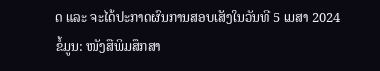ດ ແລະ ຈະໄດ້ປະກາດຜົນການສອບເສັງໃນວັນທີ 5 ເມສາ 2024
ຂໍ້ມູນ: ໜັງສືພິມສຶກສາ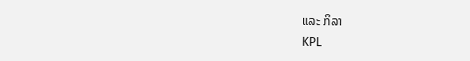ແລະ ກິລາ
KPL